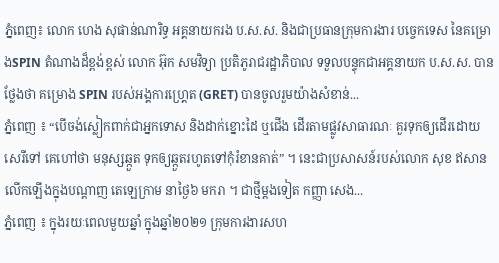ភ្នំពេញ៖ លោក ហេង សុផាន់ណារិទ្ធ អគ្គនាយករង ប.ស.ស. និងជាប្រធានក្រុមការងារ បច្ចេកទេស នៃគម្រោងSPIN តំណាងដ៏ខ្ពង់ខ្ពស់ លោក អ៊ុក សមវិទ្យា ប្រតិភូរាជរដ្ឋាភិបាល ទទួលបន្ទុកជាអគ្គនាយក ប.ស.ស. បានថ្លែងថា គម្រោង SPIN របស់អង្គការហ្រ្គេត (GRET) បានចូលរួមយ៉ាងសំខាន់...
ភ្នំពេញ ៖ “បើចង់ស្លៀកពាក់ជាអ្នកទោស និងដាក់ខ្នោះដៃ ឬជើង ដើរតាមផ្លូវសាធារណៈ គួរទុកឲ្យដើរដោយសេរីទៅ គេហៅថា មនុស្សឆ្កួត ទុកឲ្យឆ្កួតរហូតទៅកុំរំខានគាត់” ។ នេះជាប្រសាសន៍របស់លោក សុខ ឥសាន លើកឡើងក្នុងបណ្តាញ តេឡេក្រាម នាថ្ងៃ៦ មករា ។ ជាថ្មីម្តងទៀត កញ្ញា សេង...
ភ្នំពេញ ៖ ក្នុងរយៈពេលមួយឆ្នាំ ក្នុងឆ្នាំ២០២១ ក្រុមការងារសហ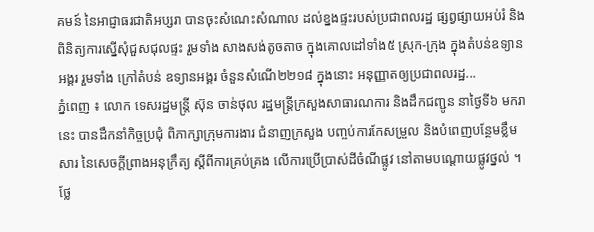គមន៍ នៃអាជ្ញាធរជាតិអប្សរា បានចុះសំណេះសំណាល ដល់ខ្នងផ្ទះរបស់ប្រជាពលរដ្ឋ ផ្សព្វផ្សាយអប់រំ និងពិនិត្យការស្នើសុំជួសជុលផ្ទះ រួមទាំង សាងសង់តូចតាច ក្នុងគោលដៅទាំង៥ ស្រុក-ក្រុង ក្នុងតំបន់ឧទ្យាន អង្គរ រួមទាំង ក្រៅតំបន់ ឧទ្យានអង្គរ ចំនួនសំណើ២២១៨ ក្នុងនោះ អនុញ្ញាតឲ្យប្រជាពលរដ្ឋ...
ភ្នំពេញ ៖ លោក ទេសរដ្ឋមន្ត្រី ស៊ុន ចាន់ថុល រដ្ឋមន្ត្រីក្រសួងសាធារណការ និងដឹកជញ្ជូន នាថ្ងៃទី៦ មករា នេះ បានដឹកនាំកិច្ចប្រជុំ ពិភាក្សាក្រុមការងារ ជំនាញក្រសួង បញ្ចប់ការកែសម្រួល និងបំពេញបន្ថែមខ្លឹមសារ នៃសេចក្តីព្រាងអនុក្រឹត្យ ស្តីពីការគ្រប់គ្រង លើការប្រើប្រាស់ដីចំណីផ្លូវ នៅតាមបណ្ដោយផ្លូវថ្នល់ ។ ថ្លែ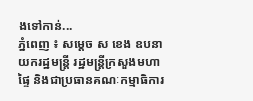ងទៅកាន់...
ភ្នំពេញ ៖ សម្ដេច ស ខេង ឧបនាយករដ្ឋមន្ដ្រី រដ្ឋមន្ដ្រីក្រសួងមហាផ្ទៃ និងជាប្រធានគណៈកម្មាធិការ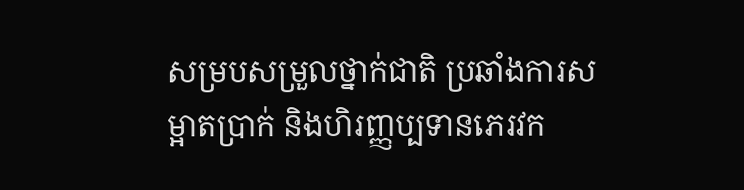សម្របសម្រួលថ្នាក់ជាតិ ប្រឆាំងការសម្អាតប្រាក់ និងហិរញ្ញប្បទានភេរវក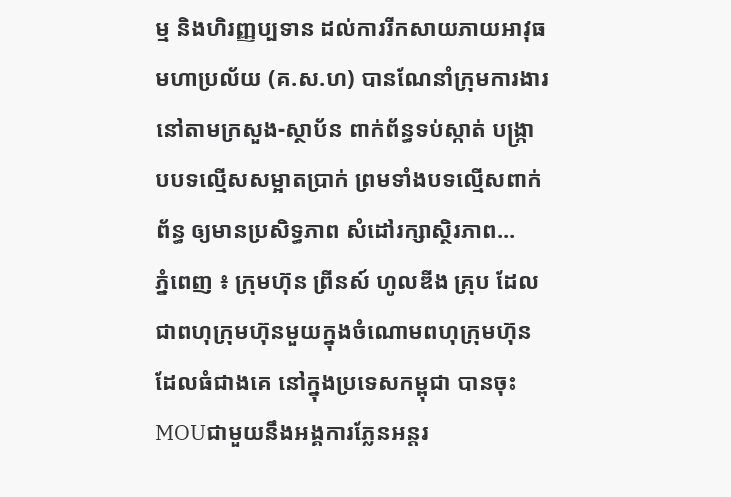ម្ម និងហិរញ្ញប្បទាន ដល់ការរីកសាយភាយអាវុធ មហាប្រល័យ (គ.ស.ហ) បានណែនាំក្រុមការងារ នៅតាមក្រសួង-ស្ថាប័ន ពាក់ព័ន្ធទប់ស្កាត់ បង្ក្រាបបទល្មើសសម្អាតប្រាក់ ព្រមទាំងបទល្មើសពាក់ព័ន្ធ ឲ្យមានប្រសិទ្ធភាព សំដៅរក្សាស្ថិរភាព...
ភ្នំពេញ ៖ ក្រុមហ៊ុន ព្រីនស៍ ហូលឌីង គ្រុប ដែលជាពហុក្រុមហ៊ុនមួយក្នុងចំណោមពហុក្រុមហ៊ុនដែលធំជាងគេ នៅក្នុងប្រទេសកម្ពុជា បានចុះ MOUជាមួយនឹងអង្គការភ្លែនអន្តរ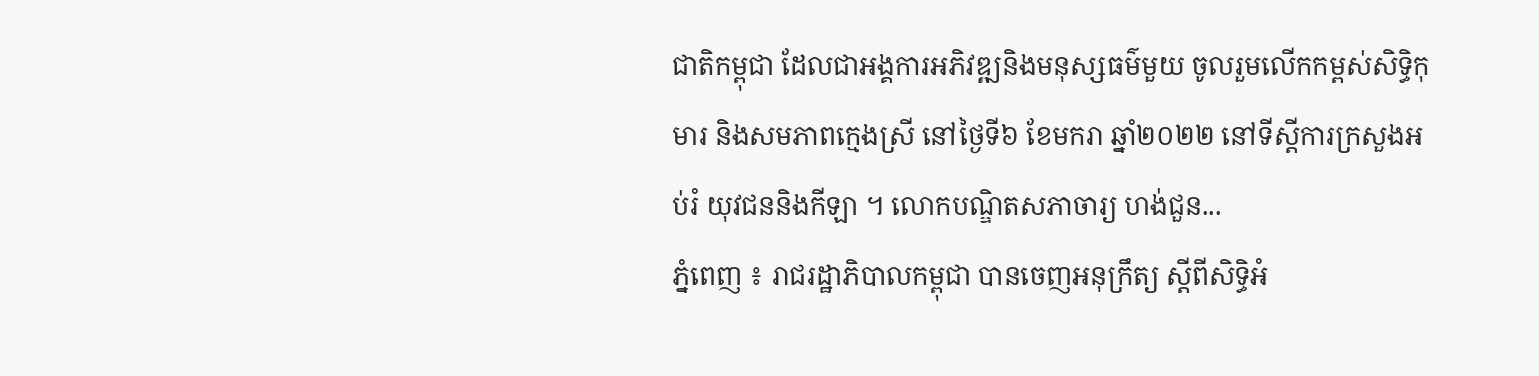ជាតិកម្ពុជា ដែលជាអង្គការអភិវឌ្ឍនិងមនុស្សធម៌មួយ ចូលរួមលើកកម្ពស់សិទ្ធិកុមារ និងសមភាពក្មេងស្រី នៅថ្ងៃទី៦ ខែមករា ឆ្នាំ២០២២ នៅទីស្តីការក្រសួងអប់រំ យុវជននិងកីឡា ។ លោកបណ្ឌិតសភាចារ្យ ហង់ជួន...
ភ្នំពេញ ៖ រាជរដ្ឋាភិបាលកម្ពុជា បានចេញអនុក្រឹត្យ ស្ដីពីសិទ្ធិអំ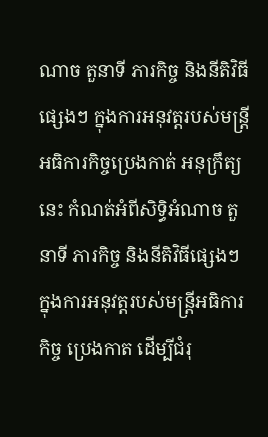ណាច តួនាទី ភារកិច្ច និងនីតិវិធីផ្សេងៗ ក្នុងការអនុវត្តរបស់មន្ត្រី អធិការកិច្ចប្រេងកាត់ អនុក្រឹត្យនេះ កំណត់អំពីសិទ្ធិអំណាច តួនាទី ភារកិច្ច និងនីតិវិធីផ្សេងៗ ក្នុងការអនុវត្តរបស់មន្រ្តីអធិការកិច្ច ប្រេងកាត ដើម្បីជំរុ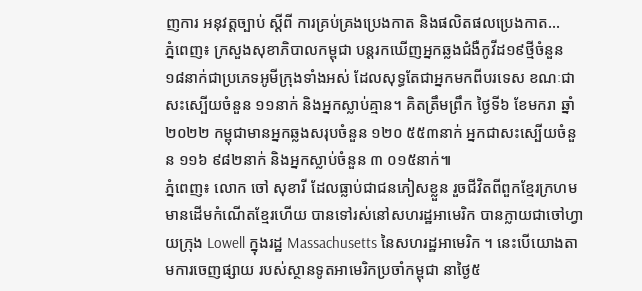ញការ អនុវត្តច្បាប់ ស្តីពី ការគ្រប់គ្រងប្រេងកាត និងផលិតផលប្រេងកាត...
ភ្នំពេញ៖ ក្រសួងសុខាភិបាលកម្ពុជា បន្តរកឃើញអ្នកឆ្លងជំងឺកូវីដ១៩ថ្មីចំនួន ១៨នាក់ជាប្រភេទអូមីក្រុងទាំងអស់ ដែលសុទ្ធតែជាអ្នកមកពីបរទេស ខណៈជាសះស្បើយចំនួន ១១នាក់ និងអ្នកស្លាប់គ្មាន។ គិតត្រឹមព្រឹក ថ្ងៃទី៦ ខែមករា ឆ្នាំ២០២២ កម្ពុជាមានអ្នកឆ្លងសរុបចំនួន ១២០ ៥៥៣នាក់ អ្នកជាសះស្បើយចំនួន ១១៦ ៩៨២នាក់ និងអ្នកស្លាប់ចំនួន ៣ ០១៥នាក់៕
ភ្នំពេញ៖ លោក ចៅ សុខារី ដែលធ្លាប់ជាជនភៀសខ្លួន រួចជីវិតពីពួកខ្មែរក្រហម មានដើមកំណើតខ្មែរហើយ បានទៅរស់នៅសហរដ្ឋអាមេរិក បានក្លាយជាចៅហ្វាយក្រុង Lowell ក្នុងរដ្ឋ Massachusetts នៃសហរដ្ឋអាមេរិក ។ នេះបើយោងតាមការចេញផ្សាយ របស់ស្ថានទូតអាមេរិកប្រចាំកម្ពុជា នាថ្ងៃ៥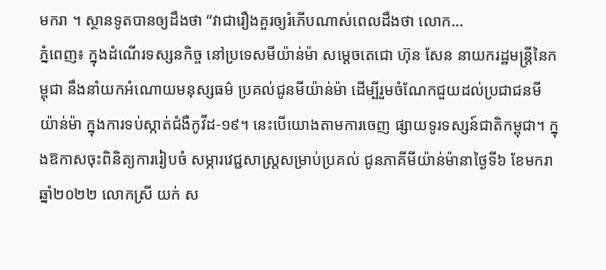មករា ។ ស្ថានទូតបានឲ្យដឹងថា “វាជារឿងគួរឲ្យរំភើបណាស់ពេលដឹងថា លោក...
ភ្នំពេញ៖ ក្នុងដំណើរទស្សនកិច្ច នៅប្រទេសមីយ៉ាន់ម៉ា សម្ដេចតេជោ ហ៊ុន សែន នាយករដ្ឋមន្ដ្រីនៃកម្ពុជា នឹងនាំយកអំណោយមនុស្សធម៌ ប្រគល់ជូនមីយ៉ាន់ម៉ា ដើម្បីរួមចំណែកជួយដល់ប្រជាជនមីយ៉ាន់ម៉ា ក្នុងការទប់ស្កាត់ជំងឺកូវីដ-១៩។ នេះបើយោងតាមការចេញ ផ្សាយទូរទស្សន៍ជាតិកម្ពុជា។ ក្នុងឱកាសចុះពិនិត្យការរៀបចំ សម្ភារវេជ្ជសាស្ត្រសម្រាប់ប្រគល់ ជូនភាគីមីយ៉ាន់ម៉ានាថ្ងៃទី៦ ខែមករា ឆ្នាំ២០២២ លោកស្រី យក់ ស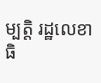ម្បត្តិ រដ្ឋលេខាធិ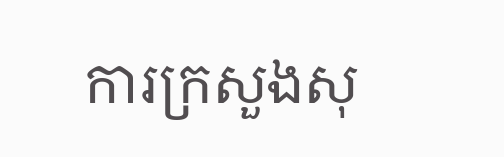ការក្រសួងសុ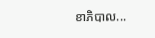ខាភិបាល...